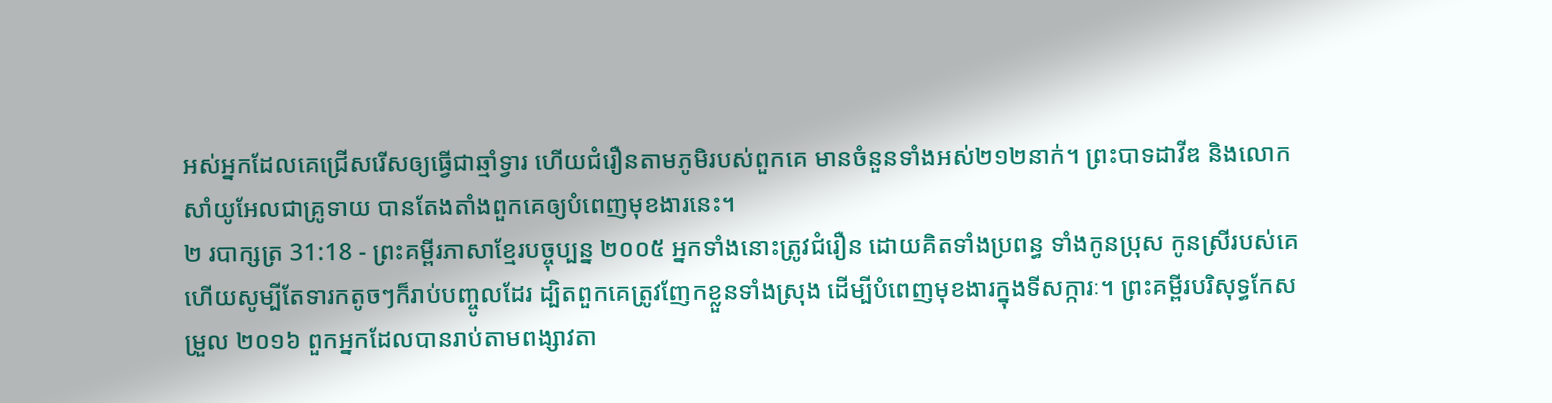អស់អ្នកដែលគេជ្រើសរើសឲ្យធ្វើជាឆ្មាំទ្វារ ហើយជំរឿនតាមភូមិរបស់ពួកគេ មានចំនួនទាំងអស់២១២នាក់។ ព្រះបាទដាវីឌ និងលោកសាំយូអែលជាគ្រូទាយ បានតែងតាំងពួកគេឲ្យបំពេញមុខងារនេះ។
២ របាក្សត្រ 31:18 - ព្រះគម្ពីរភាសាខ្មែរបច្ចុប្បន្ន ២០០៥ អ្នកទាំងនោះត្រូវជំរឿន ដោយគិតទាំងប្រពន្ធ ទាំងកូនប្រុស កូនស្រីរបស់គេ ហើយសូម្បីតែទារកតូចៗក៏រាប់បញ្ចូលដែរ ដ្បិតពួកគេត្រូវញែកខ្លួនទាំងស្រុង ដើម្បីបំពេញមុខងារក្នុងទីសក្ការៈ។ ព្រះគម្ពីរបរិសុទ្ធកែសម្រួល ២០១៦ ពួកអ្នកដែលបានរាប់តាមពង្សាវតា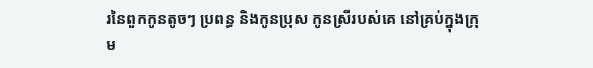រនៃពួកកូនតូចៗ ប្រពន្ធ និងកូនប្រុស កូនស្រីរបស់គេ នៅគ្រប់ក្នុងក្រុម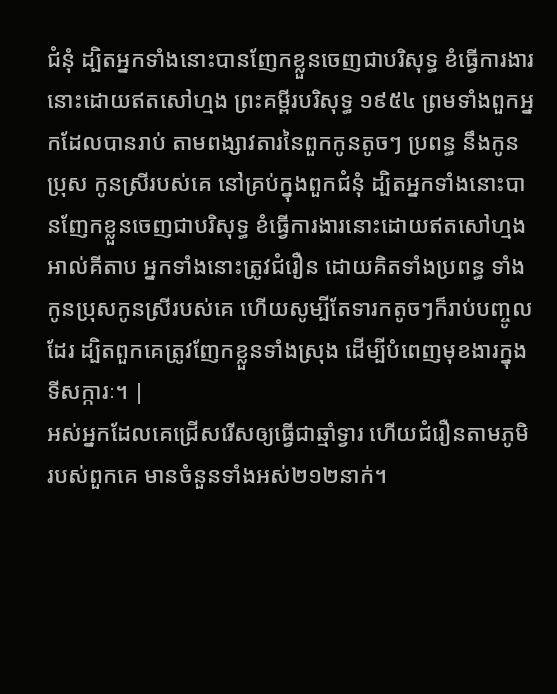ជំនុំ ដ្បិតអ្នកទាំងនោះបានញែកខ្លួនចេញជាបរិសុទ្ធ ខំធ្វើការងារនោះដោយឥតសៅហ្មង ព្រះគម្ពីរបរិសុទ្ធ ១៩៥៤ ព្រមទាំងពួកអ្នកដែលបានរាប់ តាមពង្សាវតារនៃពួកកូនតូចៗ ប្រពន្ធ នឹងកូនប្រុស កូនស្រីរបស់គេ នៅគ្រប់ក្នុងពួកជំនុំ ដ្បិតអ្នកទាំងនោះបានញែកខ្លួនចេញជាបរិសុទ្ធ ខំធ្វើការងារនោះដោយឥតសៅហ្មង អាល់គីតាប អ្នកទាំងនោះត្រូវជំរឿន ដោយគិតទាំងប្រពន្ធ ទាំងកូនប្រុសកូនស្រីរបស់គេ ហើយសូម្បីតែទារកតូចៗក៏រាប់បញ្ចូលដែរ ដ្បិតពួកគេត្រូវញែកខ្លួនទាំងស្រុង ដើម្បីបំពេញមុខងារក្នុងទីសក្ការៈ។ |
អស់អ្នកដែលគេជ្រើសរើសឲ្យធ្វើជាឆ្មាំទ្វារ ហើយជំរឿនតាមភូមិរបស់ពួកគេ មានចំនួនទាំងអស់២១២នាក់។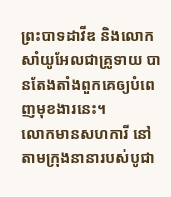ព្រះបាទដាវីឌ និងលោកសាំយូអែលជាគ្រូទាយ បានតែងតាំងពួកគេឲ្យបំពេញមុខងារនេះ។
លោកមានសហការី នៅតាមក្រុងនានារបស់បូជា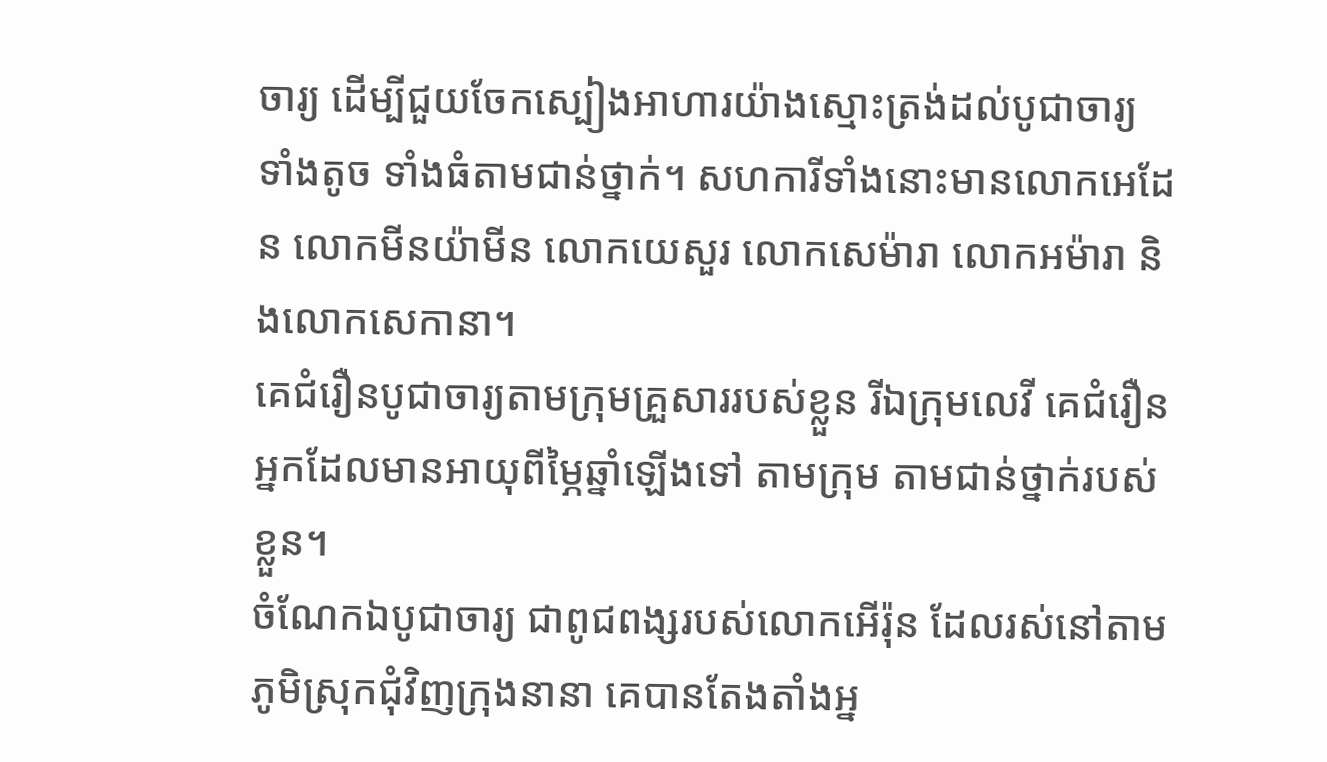ចារ្យ ដើម្បីជួយចែកស្បៀងអាហារយ៉ាងស្មោះត្រង់ដល់បូជាចារ្យ ទាំងតូច ទាំងធំតាមជាន់ថ្នាក់។ សហការីទាំងនោះមានលោកអេដែន លោកមីនយ៉ាមីន លោកយេសួរ លោកសេម៉ារា លោកអម៉ារា និងលោកសេកានា។
គេជំរឿនបូជាចារ្យតាមក្រុមគ្រួសាររបស់ខ្លួន រីឯក្រុមលេវី គេជំរឿនអ្នកដែលមានអាយុពីម្ភៃឆ្នាំឡើងទៅ តាមក្រុម តាមជាន់ថ្នាក់របស់ខ្លួន។
ចំណែកឯបូជាចារ្យ ជាពូជពង្សរបស់លោកអើរ៉ុន ដែលរស់នៅតាមភូមិស្រុកជុំវិញក្រុងនានា គេបានតែងតាំងអ្ន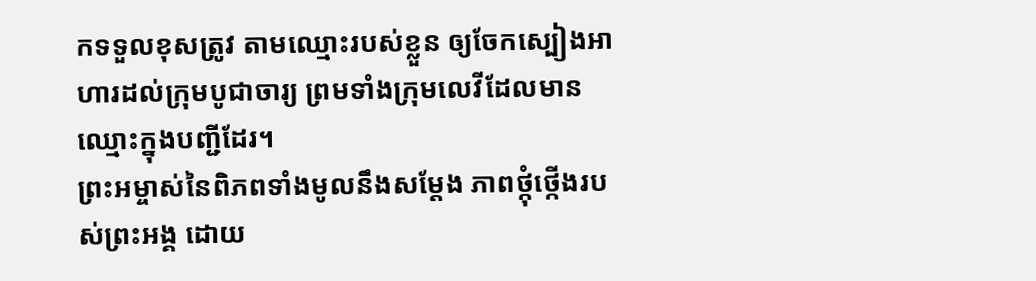កទទួលខុសត្រូវ តាមឈ្មោះរបស់ខ្លួន ឲ្យចែកស្បៀងអាហារដល់ក្រុមបូជាចារ្យ ព្រមទាំងក្រុមលេវីដែលមានឈ្មោះក្នុងបញ្ជីដែរ។
ព្រះអម្ចាស់នៃពិភពទាំងមូលនឹងសម្តែង ភាពថ្កុំថ្កើងរបស់ព្រះអង្គ ដោយ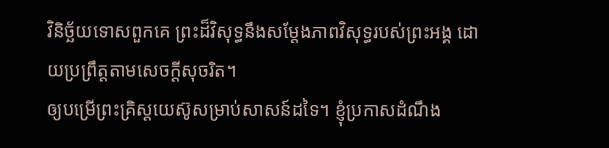វិនិច្ឆ័យទោសពួកគេ ព្រះដ៏វិសុទ្ធនឹងសម្តែងភាពវិសុទ្ធរបស់ព្រះអង្គ ដោយប្រព្រឹត្តតាមសេចក្ដីសុចរិត។
ឲ្យបម្រើព្រះគ្រិស្តយេស៊ូសម្រាប់សាសន៍ដទៃ។ ខ្ញុំប្រកាសដំណឹង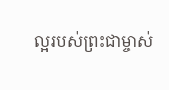ល្អរបស់ព្រះជាម្ចាស់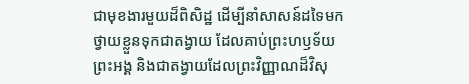ជាមុខងារមួយដ៏ពិសិដ្ឋ ដើម្បីនាំសាសន៍ដទៃមកថ្វាយខ្លួនទុកជាតង្វាយ ដែលគាប់ព្រះហឫទ័យព្រះអង្គ និងជាតង្វាយដែលព្រះវិញ្ញាណដ៏វិសុ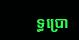ទ្ធប្រោ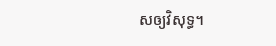សឲ្យវិសុទ្ធ។